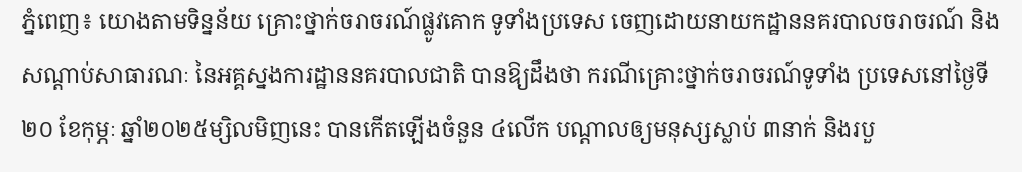ភ្នំពេញ៖ យោងតាមទិន្នន័យ គ្រោះថ្នាក់ចរាចរណ៍ផ្លូវគោក ទូទាំងប្រទេស ចេញដោយនាយកដ្ឋាននគរបាលចរាចរណ៍ និងសណ្តាប់សាធារណៈ នៃអគ្គស្នងការដ្ឋាននគរបាលជាតិ បានឱ្យដឹងថា ករណីគ្រោះថ្នាក់ចរាចរណ៍ទូទាំង ប្រទេសនៅថ្ងៃទី២០ ខែកុម្ភៈ ឆ្នាំ២០២៥ម្សិលមិញនេះ បានកើតឡើងចំនួន ៤លើក បណ្តាលឲ្យមនុស្សស្លាប់ ៣នាក់ និងរបួ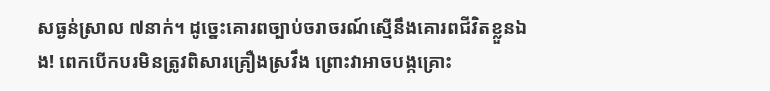សធ្ងន់ស្រាល ៧នាក់។ ដូច្នេះគោរពច្បាប់ចរាចរណ៍ស្មើនឹងគោរពជីវិតខ្លួនឯង! ពេកបើកបរមិនត្រូវពិសារគ្រឿងស្រវឹង ព្រោះវាអាចបង្កគ្រោះ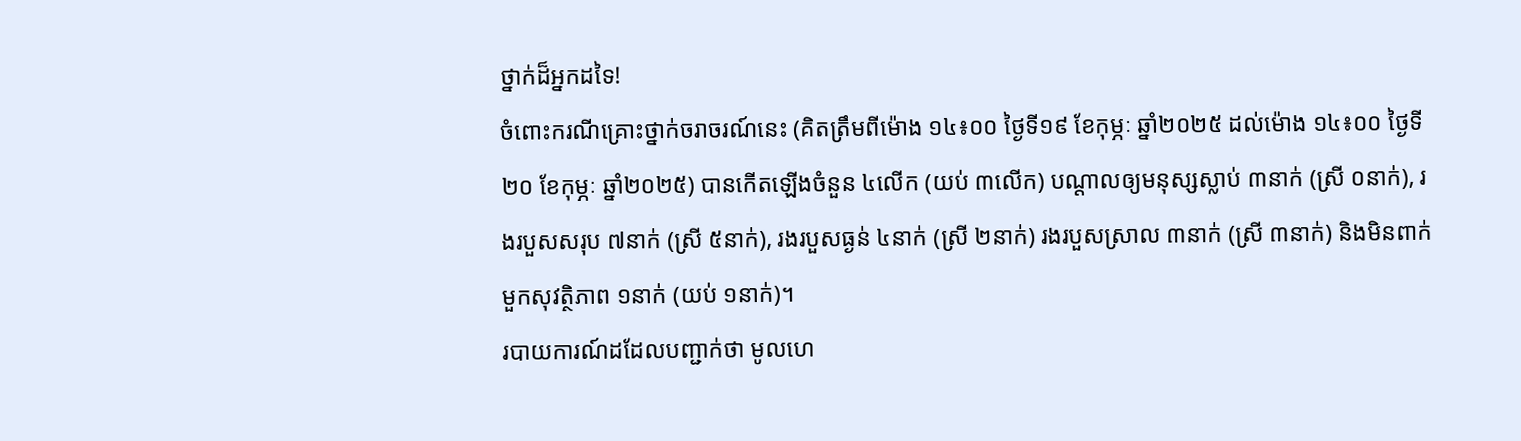ថ្នាក់ដ៏អ្នកដទៃ!
ចំពោះករណីគ្រោះថ្នាក់ចរាចរណ៍នេះ (គិតត្រឹមពីម៉ោង ១៤៖០០ ថ្ងៃទី១៩ ខែកុម្ភៈ ឆ្នាំ២០២៥ ដល់ម៉ោង ១៤៖០០ ថ្ងៃទី២០ ខែកុម្ភៈ ឆ្នាំ២០២៥) បានកើតឡើងចំនួន ៤លើក (យប់ ៣លើក) បណ្តាលឲ្យមនុស្សស្លាប់ ៣នាក់ (ស្រី ០នាក់), រងរបួសសរុប ៧នាក់ (ស្រី ៥នាក់), រងរបួសធ្ងន់ ៤នាក់ (ស្រី ២នាក់) រងរបួសស្រាល ៣នាក់ (ស្រី ៣នាក់) និងមិនពាក់មួកសុវត្ថិភាព ១នាក់ (យប់ ១នាក់)។
របាយការណ៍ដដែលបញ្ជាក់ថា មូលហេ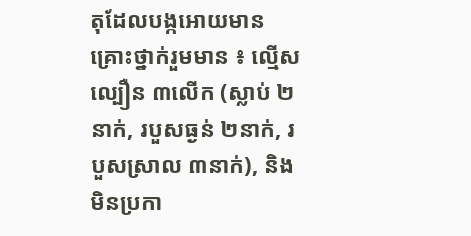តុដែលបង្កអោយមានគ្រោះថ្នាក់រួមមាន ៖ ល្មើសល្បឿន ៣លើក (ស្លាប់ ២នាក់, របួសធ្ងន់ ២នាក់, របួសស្រាល ៣នាក់), និងមិនប្រកា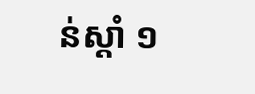ន់ស្តាំ ១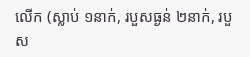លើក (ស្លាប់ ១នាក់, របួសធ្ងន់ ២នាក់, របួស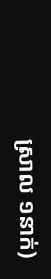ស្រាល ១នាក់)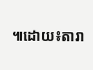៕ដោយ៖តារា